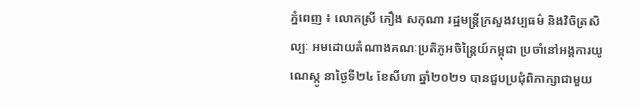ភ្នំពេញ ៖ លោកស្រី ភឿង សកុណា រដ្ឋមន្ត្រីក្រសួងវប្បធម៌ និងវិចិត្រសិល្បៈ អមដោយតំណាងគណៈប្រតិភូអចិន្ត្រៃយ៍កម្ពុជា ប្រចាំនៅអង្គការយូណេស្កូ នាថ្ងៃទី២៤ ខែសីហា ឆ្នាំ២០២១ បានជួបប្រជុំពិភាក្សាជាមួយ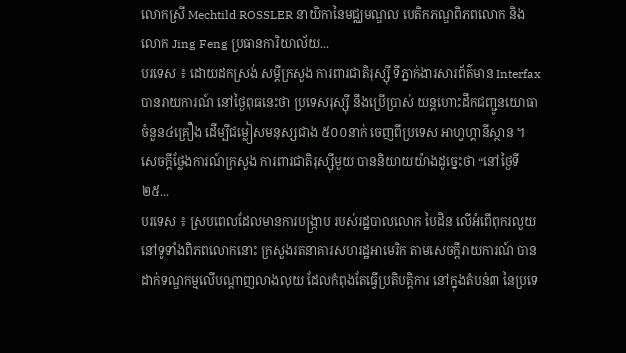លោកស្រី Mechtild ROSSLER នាយិកានៃមជ្ឈមណ្ឌល បេតិកភណ្ឌពិភពលោក និងលោក Jing Feng ប្រធានការិយាល័យ...
បរទេស ៖ ដោយដកស្រង់ សម្តីក្រសួង ការពារជាតិរុស្ស៊ី ទីភ្នាក់ងារសារព័ត៌មាន Interfax បានរាយការណ៍ នៅថ្ងៃពុធនេះថា ប្រទេសរុស្ស៊ី នឹងប្រើប្រាស់ យន្តហោះដឹកជញ្ជូនយោធា ចំនួន៤គ្រឿង ដើម្បីជម្លៀសមនុស្សជាង ៥០០នាក់ ចេញពីប្រទេស អាហ្វហ្គានីស្ថាន ។ សេចក្តីថ្លែងការណ៍ក្រសួង ការពារជាតិរុស្ស៊ីមួយ បាននិយាយយ៉ាងដូច្នេះថា “នៅថ្ងៃទី២៥...
បរទេស ៖ ស្របពេលដែលមានការបង្ក្រាប របស់រដ្ឋបាលលោក បៃដិន លើអំពើពុករលួយ នៅទូទាំងពិភពលោកនោះ ក្រសួងរតនាគារសហរដ្ឋអាមេរិក តាមសេចក្តីរាយការណ៍ បានដាក់ទណ្ឌកម្មលើបណ្ដាញលាងលុយ ដែលកំពុងតែធ្វើប្រតិបត្តិការ នៅក្នុងតំបន់៣ នៃប្រទេ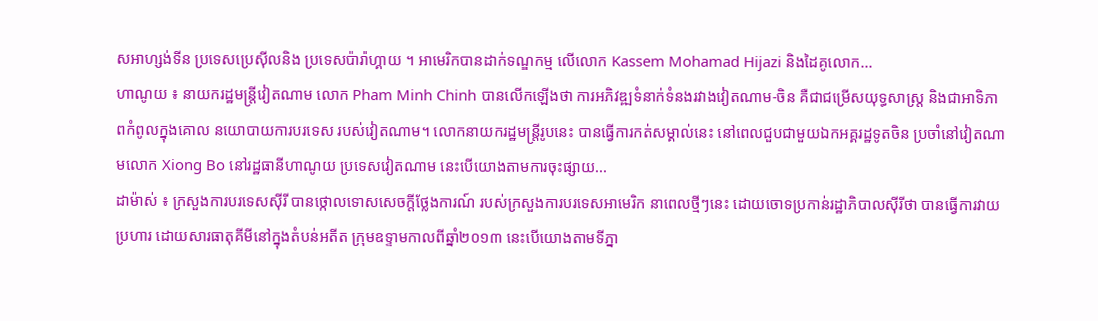សអាហ្សង់ទីន ប្រទេសប្រេស៊ីលនិង ប្រទេសប៉ារ៉ាហ្គាយ ។ អាមេរិកបានដាក់ទណ្ឌកម្ម លើលោក Kassem Mohamad Hijazi និងដៃគូលោក...
ហាណូយ ៖ នាយករដ្ឋមន្រ្តីវៀតណាម លោក Pham Minh Chinh បានលើកឡើងថា ការអភិវឌ្ឍទំនាក់ទំនងរវាងវៀតណាម-ចិន គឺជាជម្រើសយុទ្ធសាស្ត្រ និងជាអាទិភាពកំពូលក្នុងគោល នយោបាយការបរទេស របស់វៀតណាម។ លោកនាយករដ្ឋមន្រ្តីរូបនេះ បានធ្វើការកត់សម្គាល់នេះ នៅពេលជួបជាមួយឯកអគ្គរដ្ឋទូតចិន ប្រចាំនៅវៀតណាមលោក Xiong Bo នៅរដ្ឋធានីហាណូយ ប្រទេសវៀតណាម នេះបើយោងតាមការចុះផ្សាយ...
ដាម៉ាស់ ៖ ក្រសួងការបរទេសស៊ីរី បានថ្កោលទោសសេចក្តីថ្លែងការណ៍ របស់ក្រសួងការបរទេសអាមេរិក នាពេលថ្មីៗនេះ ដោយចោទប្រកាន់រដ្ឋាភិបាលស៊ីរីថា បានធ្វើការវាយប្រហារ ដោយសារធាតុគីមីនៅក្នុងតំបន់អតីត ក្រុមឧទ្ទាមកាលពីឆ្នាំ២០១៣ នេះបើយោងតាមទីភ្នា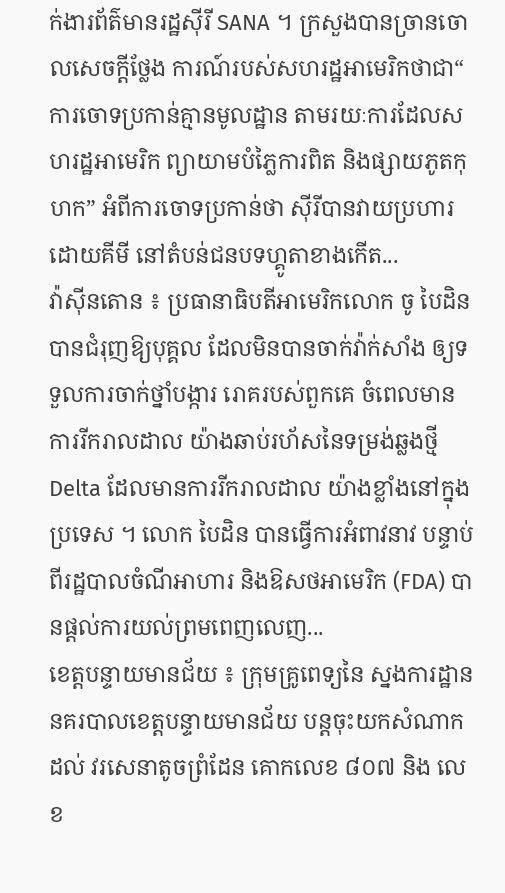ក់ងារព័ត៌មានរដ្ឋស៊ីរី SANA ។ ក្រសួងបានច្រានចោលសេចក្តីថ្លែង ការណ៍របស់សហរដ្ឋអាមេរិកថាជា“ ការចោទប្រកាន់គ្មានមូលដ្ឋាន តាមរយៈការដែលសហរដ្ឋអាមេរិក ព្យាយាមបំភ្លៃការពិត និងផ្សាយភូតកុហក” អំពីការចោទប្រកាន់ថា ស៊ីរីបានវាយប្រហារដោយគីមី នៅតំបន់ជនបទហ្គូតាខាងកើត...
វ៉ាស៊ីនតោន ៖ ប្រធានាធិបតីអាមេរិកលោក ចូ បៃដិន បានជំរុញឱ្យបុគ្គល ដែលមិនបានចាក់វ៉ាក់សាំង ឲ្យទទួលការចាក់ថ្នាំបង្ការ រោគរបស់ពួកគេ ចំពេលមានការរីករាលដាល យ៉ាងឆាប់រហ័សនៃទម្រង់ឆ្លងថ្មី Delta ដែលមានការរីករាលដាល យ៉ាងខ្លាំងនៅក្នុងប្រទេស ។ លោក បៃដិន បានធ្វើការអំពាវនាវ បន្ទាប់ពីរដ្ឋបាលចំណីអាហារ និងឱសថអាមេរិក (FDA) បានផ្តល់ការយល់ព្រមពេញលេញ...
ខេត្តបន្ទាយមានជ័យ ៖ ក្រុមគ្រូពេទ្យនៃ ស្នងការដ្ឋាន នគរបាលខេត្តបន្ទាយមានជ័យ បន្តចុះយកសំណាកដល់ វរសេនាតូចព្រំដែន គោកលេខ ៨០៧ និង លេខ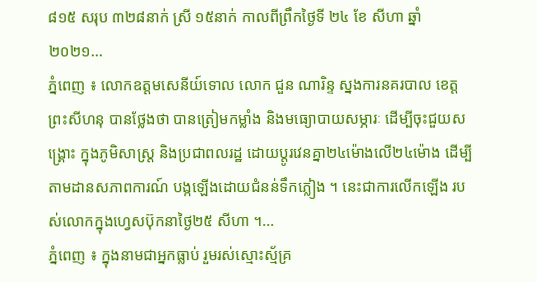៨១៥ សរុប ៣២៨នាក់ ស្រី ១៥នាក់ កាលពីព្រឹកថ្ងៃទី ២៤ ខែ សីហា ឆ្នាំ ២០២១...
ភ្នំពេញ ៖ លោកឧត្តមសេនីយ៍ទោល លោក ជួន ណារិន្ទ ស្នងការនគរបាល ខេត្តព្រះសីហនុ បានថ្លែងថា បានត្រៀមកម្លាំង និងមធ្យោបាយសម្ភារៈ ដើម្បីចុះជួយសង្រ្គោះ ក្នុងភូមិសាស្រ្ត និងប្រជាពលរដ្ឋ ដោយប្ដូរវេនគ្នា២៤ម៉ោងលើ២៤ម៉ោង ដើម្បីតាមដានសភាពការណ៍ បង្កឡើងដោយជំនន់ទឹកភ្លៀង ។ នេះជាការលើកឡើង របស់លោកក្នុងហ្វេសប៊ុកនាថ្ងៃ២៥ សីហា ។...
ភ្នំពេញ ៖ ក្នុងនាមជាអ្នកធ្លាប់ រួមរស់ស្មោះស្ម័គ្រ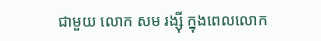ជាមួយ លោក សម រង្ស៊ី ក្នុងពេលលោក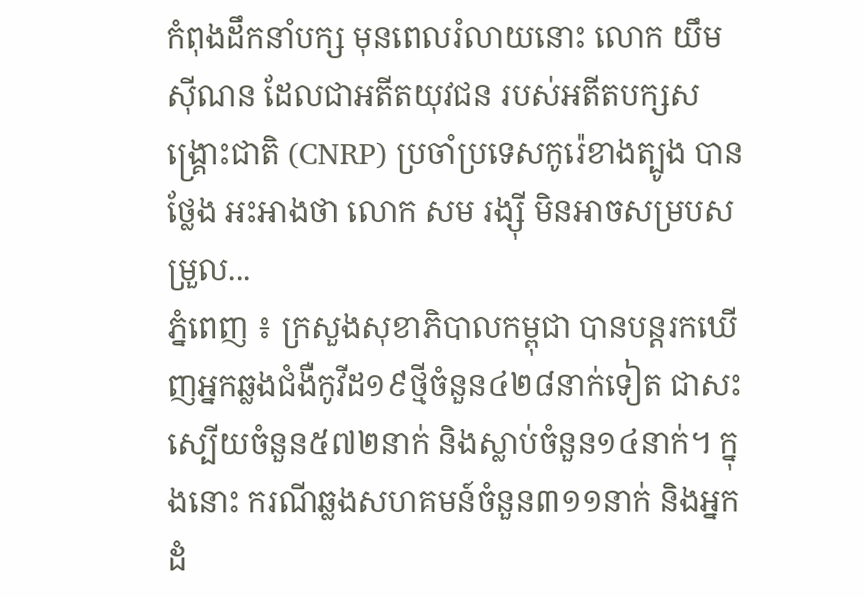កំពុងដឹកនាំបក្ស មុនពេលរំលាយនោះ លោក យឹម ស៊ីណន ដែលជាអតីតយុវជន របស់អតីតបក្សសង្រ្គោះជាតិ (CNRP) ប្រចាំប្រទេសកូរ៉េខាងត្បូង បានថ្លែង អះអាងថា លោក សម រង្ស៊ី មិនអាចសម្របសម្រួល...
ភ្នំពេញ ៖ ក្រសួងសុខាភិបាលកម្ពុជា បានបន្តរកឃើញអ្នកឆ្លងជំងឺកូវីដ១៩ថ្មីចំនួន៤២៨នាក់ទៀត ជាសះស្បើយចំនួន៥៧២នាក់ និងស្លាប់ចំនួន១៤នាក់។ ក្នុងនោះ ករណីឆ្លងសហគមន៍ចំនួន៣១១នាក់ និងអ្នកដំ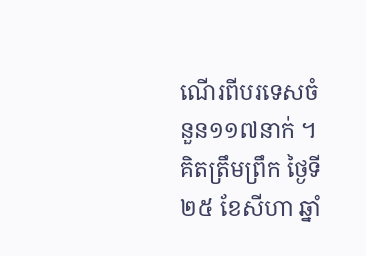ណើរពីបរទេសចំនួន១១៧នាក់ ។ គិតត្រឹមព្រឹក ថ្ងៃទី២៥ ខែសីហា ឆ្នាំ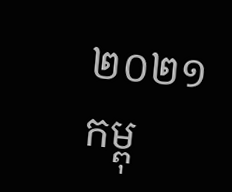២០២១ កម្ពុ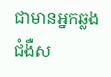ជាមានអ្នកឆ្លងជំងឺស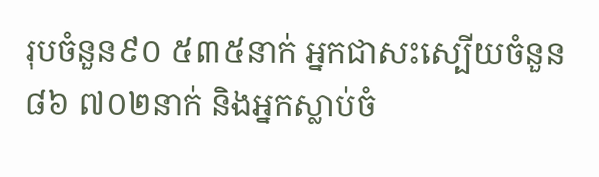រុបចំនួន៩០ ៥៣៥នាក់ អ្នកជាសះស្បើយចំនួន៨៦ ៧០២នាក់ និងអ្នកស្លាប់ចំ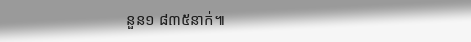នួន១ ៨៣៥នាក់៕